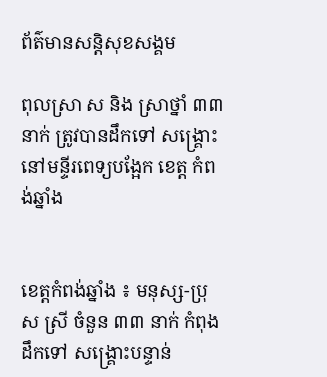ព័ត៌មានសន្តិសុខសង្គម

ពុលស្រា ស និង ស្រាថ្នាំ ៣៣នាក់ ត្រូវបានដឹកទៅ សង្រ្គោះ នៅមន្ទីរពេទ្យបង្អែក ខេត្ត កំពង់ឆ្នាំង


ខេត្តកំពង់ឆ្នាំង ៖ មនុស្ស-ប្រុស ស្រី ចំនួន ៣៣ នាក់ កំពុងដឹកទៅ សង្រ្គោះបន្ទាន់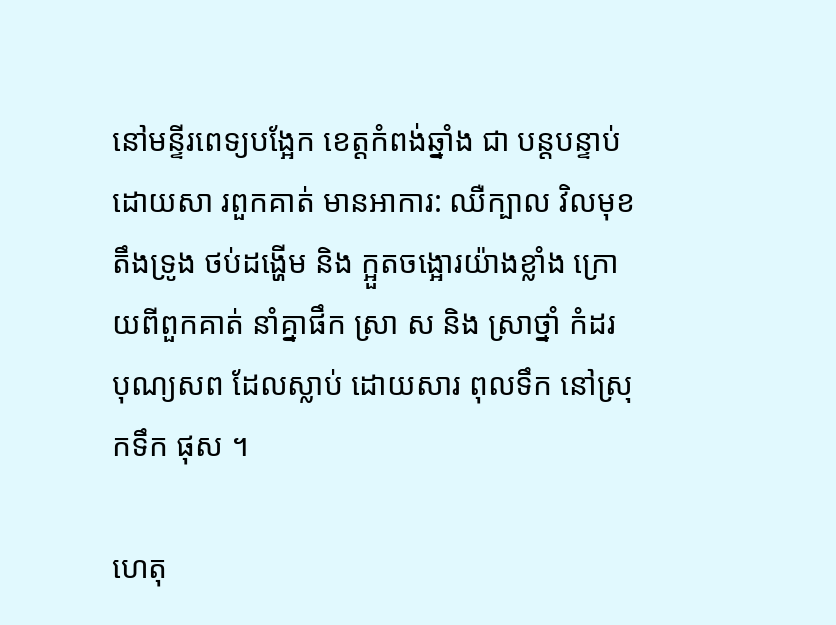នៅមន្ទីរពេទ្យបង្អែក ខេត្តកំពង់ឆ្នាំង ជា បន្តបន្ទាប់ ដោយសា រពួកគាត់ មានអាការ: ឈឺក្បាល វិលមុខ តឹងទ្រូង ថប់ដង្ហើម និង ក្អួតចង្អោរយ៉ាងខ្លាំង ក្រោយពីពួកគាត់ នាំគ្នាផឹក ស្រា ស និង ស្រាថ្នាំ កំដរ បុណ្យសព ដែលស្លាប់ ដោយសារ ពុលទឹក នៅស្រុកទឹក ផុស ។

ហេតុ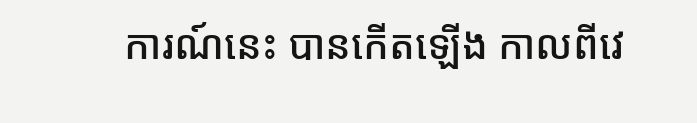ការណ៍នេះ បានកើតឡើង កាលពីវេ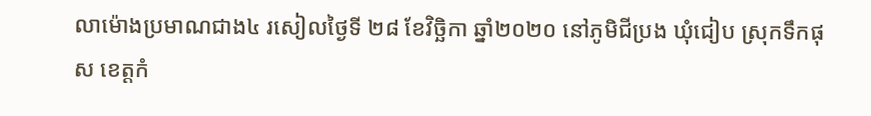លាម៉ោងប្រមាណជាង៤ រសៀលថ្ងៃទី ២៨ ខែវិច្ឆិកា ឆ្នាំ២០២០ នៅភូមិជីប្រង ឃុំជៀប ស្រុកទឹកផុស ខេត្តកំ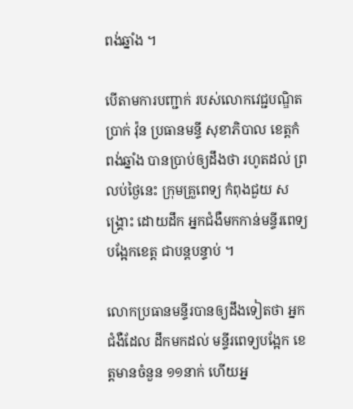ពង់ឆ្នាំង ។

បើតាមការបញ្ជាក់ របស់លោកវេជ្ជបណ្ឌិត ប្រាក់ វ៉ុន ប្រធានមន្ទី សុខាភិបាល ខេត្តកំពង់ឆ្នាំង បានប្រាប់ឲ្យដឹងថា រហូតដល់ ព្រលប់ថ្ងៃនេះ ក្រុមគ្រួពេទ្យ កំពុងជួយ សង្រ្គោះ ដោយដឹក អ្នកជំងឺមកកាន់មន្ទីរពេទ្យ បង្អែកខេត្ត ជាបន្តបន្ទាប់ ។

លោកប្រធានមន្ទីរបានឲ្យដឹងទៀតថា អ្នកជំងឺដែល ដឹកមកដល់ មន្ទីរពេទ្យបង្អែក ខេត្តមានចំនួន ១១នាក់ ហើយអ្ន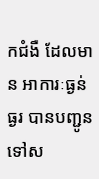កជំងឺ ដែលមាន អាការៈធ្ងន់ធ្ងរ បានបញ្ជូន ទៅស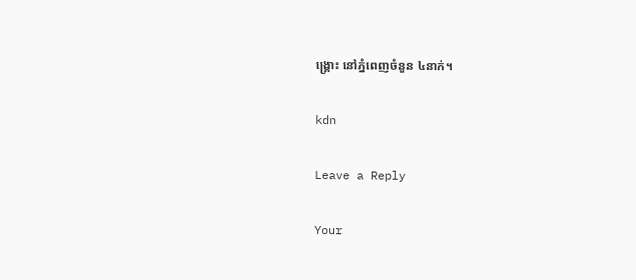ង្រ្គោះ នៅភ្នំពេញចំនួន ៤នាក់។

kdn

Leave a Reply

Your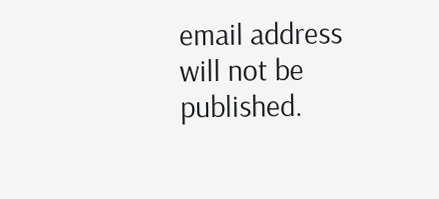email address will not be published.